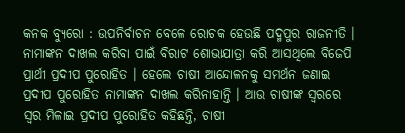କନକ ବ୍ୟୁରୋ : ଉପନିର୍ବାଚନ ବେଳେ ରୋଚକ ହେଉଛି ପଦ୍ମପୁର ରାଜନୀତି । ନାମାଙ୍କନ ଦାଖଲ କରିବା ପାଇଁ ବିରାଟ ଶୋଭାଯାତ୍ରା କରି ଆସଥିଲେ ବିଜେପି ପ୍ରାର୍ଥୀ ପ୍ରଦୀପ ପୁରୋହିତ । ହେଲେ ଚାଷୀ ଆନ୍ଦୋଳନକୁ ସମର୍ଥନ ଜଣାଇ ପ୍ରଦୀପ ପୁରୋହିତ ନାମାଙ୍କନ ଦାଖଲ କରିନାହାନ୍ତି । ଆଉ ଚାଷୀଙ୍କ ସ୍ୱରରେ ସ୍ୱର ମିଳାଇ ପ୍ରଦୀପ ପୁରୋହିତ କହିଛନ୍ତି, ଚାଷୀ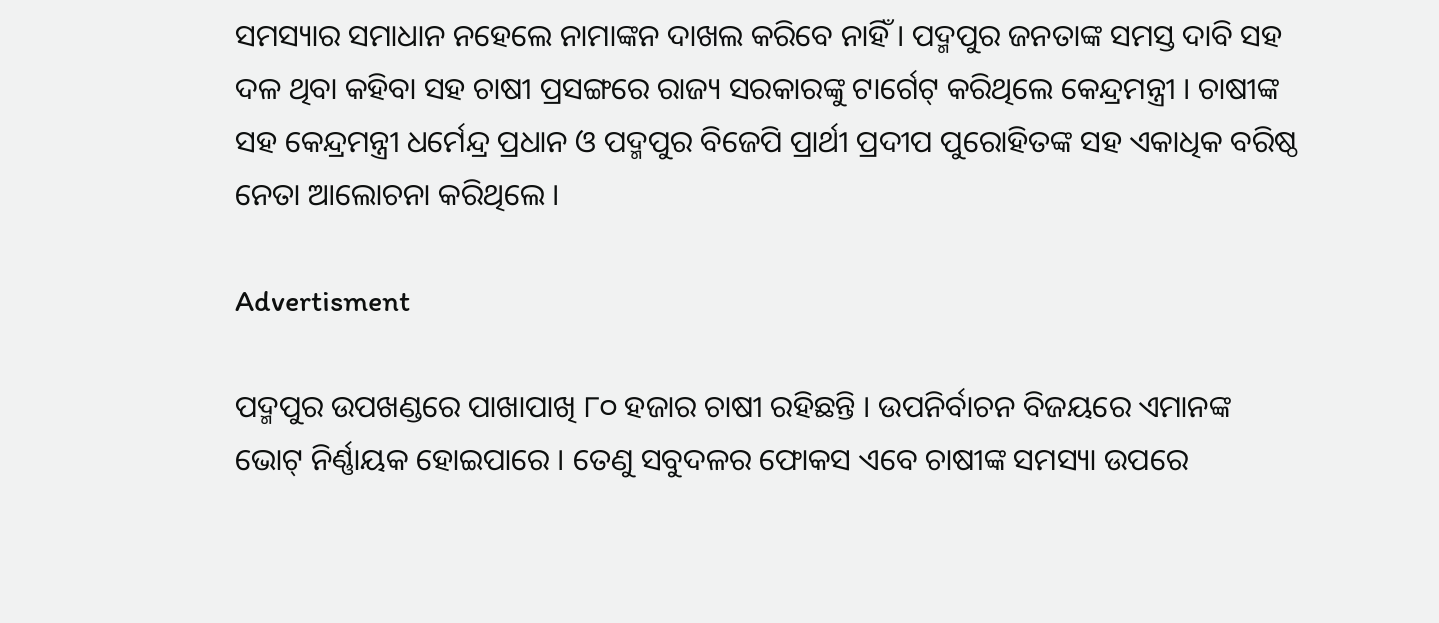ସମସ୍ୟାର ସମାଧାନ ନହେଲେ ନାମାଙ୍କନ ଦାଖଲ କରିବେ ନାହିଁ । ପଦ୍ମପୁର ଜନତାଙ୍କ ସମସ୍ତ ଦାବି ସହ ଦଳ ଥିବା କହିବା ସହ ଚାଷୀ ପ୍ରସଙ୍ଗରେ ରାଜ୍ୟ ସରକାରଙ୍କୁ ଟାର୍ଗେଟ୍ କରିଥିଲେ କେନ୍ଦ୍ରମନ୍ତ୍ରୀ । ଚାଷୀଙ୍କ ସହ କେନ୍ଦ୍ରମନ୍ତ୍ରୀ ଧର୍ମେନ୍ଦ୍ର ପ୍ରଧାନ ଓ ପଦ୍ମପୁର ବିଜେପି ପ୍ରାର୍ଥୀ ପ୍ରଦୀପ ପୁରୋହିତଙ୍କ ସହ ଏକାଧିକ ବରିଷ୍ଠ ନେତା ଆଲୋଚନା କରିଥିଲେ ।

Advertisment

ପଦ୍ମପୁର ଉପଖଣ୍ଡରେ ପାଖାପାଖି ୮୦ ହଜାର ଚାଷୀ ରହିଛନ୍ତି । ଉପନିର୍ବାଚନ ବିଜୟରେ ଏମାନଙ୍କ ଭୋଟ୍ ନିର୍ଣ୍ଣାୟକ ହୋଇପାରେ । ତେଣୁ ସବୁଦଳର ଫୋକସ ଏବେ ଚାଷୀଙ୍କ ସମସ୍ୟା ଉପରେ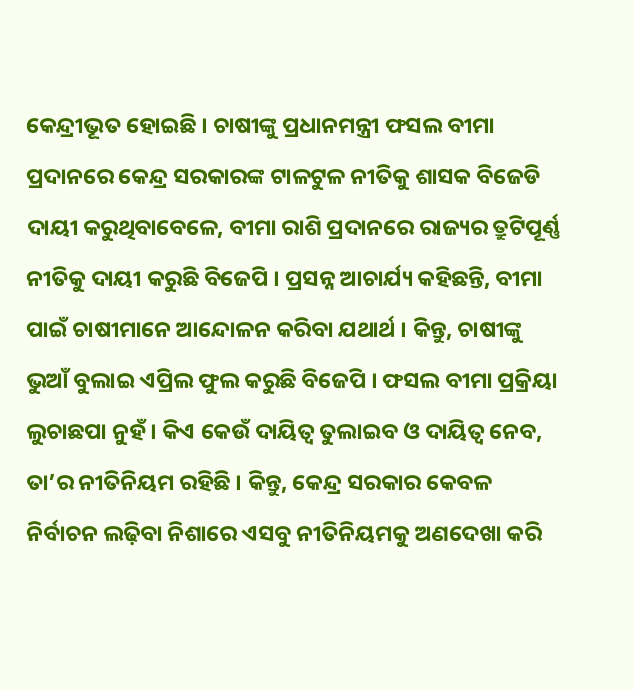କେନ୍ଦ୍ରୀଭୂତ ହୋଇଛି । ଚାଷୀଙ୍କୁ ପ୍ରଧାନମନ୍ତ୍ରୀ ଫସଲ ବୀମା ପ୍ରଦାନରେ କେନ୍ଦ୍ର ସରକାରଙ୍କ ଟାଳଟୁଳ ନୀତିକୁ ଶାସକ ବିଜେଡି ଦାୟୀ କରୁଥିବାବେଳେ, ବୀମା ରାଶି ପ୍ରଦାନରେ ରାଜ୍ୟର ତ୍ରୁଟିପୂର୍ଣ୍ଣ ନୀତିକୁ ଦାୟୀ କରୁଛି ବିଜେପି । ପ୍ରସନ୍ନ ଆଚାର୍ଯ୍ୟ କହିଛନ୍ତି, ବୀମା ପାଇଁ ଚାଷୀମାନେ ଆନ୍ଦୋଳନ କରିବା ଯଥାର୍ଥ । କିନ୍ତୁ, ଚାଷୀଙ୍କୁ ଭୁଆଁ ବୁଲାଇ ଏପ୍ରିଲ ଫୁଲ କରୁଛି ବିଜେପି । ଫସଲ ବୀମା ପ୍ରକ୍ରିୟା ଲୁଚାଛପା ନୁହଁ । କିଏ କେଉଁ ଦାୟିତ୍ୱ ତୁଲାଇବ ଓ ଦାୟିତ୍ୱ ନେବ, ତା’ର ନୀତିନିୟମ ରହିଛି । କିନ୍ତୁ, କେନ୍ଦ୍ର ସରକାର କେବଳ ନିର୍ବାଚନ ଲଢ଼ିବା ନିଶାରେ ଏସବୁ ନୀତିନିୟମକୁ ଅଣଦେଖା କରି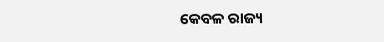କେବଳ ରାଜ୍ୟ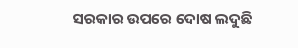ସରକାର ଉପରେ ଦୋଷ ଲଦୁଛି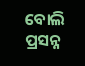ବୋଲି ପ୍ରସନ୍ନ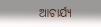ଆଚାର୍ଯ୍ୟ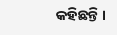କହିଛନ୍ତି ।